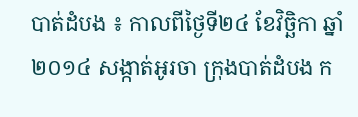បាត់ដំបង ៖ កាលពីថ្ងៃទី២៤ ខែវិច្ឆិកា ឆ្នាំ២០១៤ សង្កាត់អូរចា ក្រុងបាត់ដំបង ក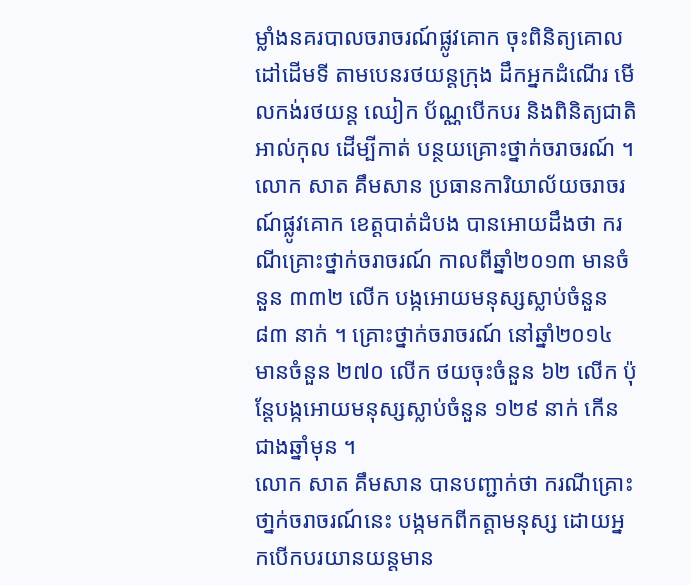ម្លាំងនគរបាលចរាចរណ៍ផ្លូវគោក ចុះពិនិត្យគោលដៅដើមទី តាមបេនរថយន្តក្រុង ដឹកអ្នកដំណើរ មើលកង់រថយន្ត ឈៀក ប័ណ្ណបើកបរ និងពិនិត្យជាតិ អាល់កុល ដើម្បីកាត់ បន្ថយគ្រោះថ្នាក់ចរាចរណ៍ ។
លោក សាត គឹមសាន ប្រធានការិយាល័យចរាចរណ៍ផ្លូវគោក ខេត្តបាត់ដំបង បានអោយដឹងថា ករណីគ្រោះថ្នាក់ចរាចរណ៍ កាលពីឆ្នាំ២០១៣ មានចំនួន ៣៣២ លើក បង្កអោយមនុស្សស្លាប់ចំនួន ៨៣ នាក់ ។ គ្រោះថ្នាក់ចរាចរណ៍ នៅឆ្នាំ២០១៤ មានចំនួន ២៧០ លើក ថយចុះចំនួន ៦២ លើក ប៉ុន្តែបង្កអោយមនុស្សស្លាប់ចំនួន ១២៩ នាក់ កើនជាងឆ្នាំមុន ។
លោក សាត គឹមសាន បានបញ្ជាក់ថា ករណីគ្រោះថា្នក់ចរាចរណ៍នេះ បង្កមកពីកត្តាមនុស្ស ដោយអ្នកបើកបរយានយន្តមាន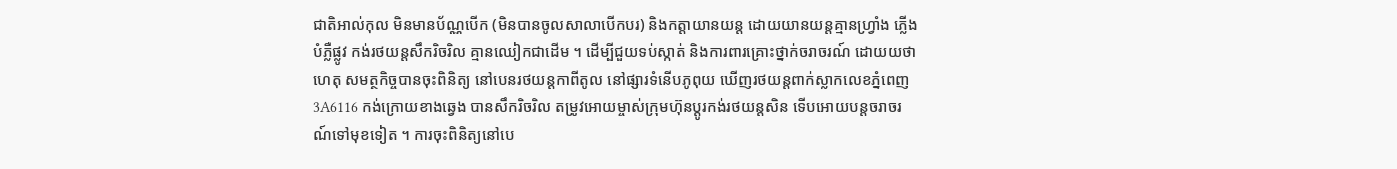ជាតិអាល់កុល មិនមានប័ណ្ណបើក (មិនបានចូលសាលាបើកបរ) និងកត្តាយានយន្ត ដោយយានយន្តគ្មានហ្វ្រាំង ភ្លើងបំភ្លឺផ្លូវ កង់រថយន្តសឹករិចរិល គ្មានឈៀកជាដើម ។ ដើម្បីជួយទប់ស្កាត់ និងការពារគ្រោះថ្នាក់ចរាចរណ៍ ដោយយថាហេតុ សមត្ថកិច្ចបានចុះពិនិត្យ នៅបេនរថយន្តកាពីតូល នៅផ្សារទំនើបភូពុយ ឃើញរថយន្តពាក់ស្លាកលេខភ្នំពេញ3A6116 កង់ក្រោយខាងឆ្វេង បានសឹករិចរិល តម្រូវអោយម្ចាស់ក្រុមហ៊ុនប្តូរកង់រថយន្តសិន ទើបអោយបន្តចរាចរណ៍ទៅមុខទៀត ។ ការចុះពិនិត្យនៅបេ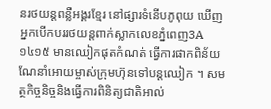នរថយន្តពន្លឺអង្គរខ្មែរ នៅផ្សារទំនើបភូពុយ ឃើញអ្នកបើកបររថយន្តពាក់ស្លាកលេខភ្នំពេញ3A១៤១៥ មានឈៀកផុតកំណត់ ធ្វើការផាកពិន័យណែនាំអោយម្ចាស់ក្រុមហ៊ុនទៅបន្តឈៀក ។ សមត្ថកិច្ចនិច្ចនិងធ្វើការពិនិត្យជាតិអាល់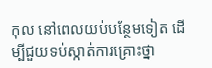កុល នៅពេលយប់បន្ថែមទៀត ដើម្បីជួយទប់ស្កាត់ការគ្រោះថ្នា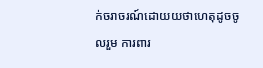ក់ចរាចរណ៍ដោយយថាហេតុដូចចូលរួម ការពារ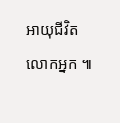អាយុជីវិត លោកអ្នក ៕